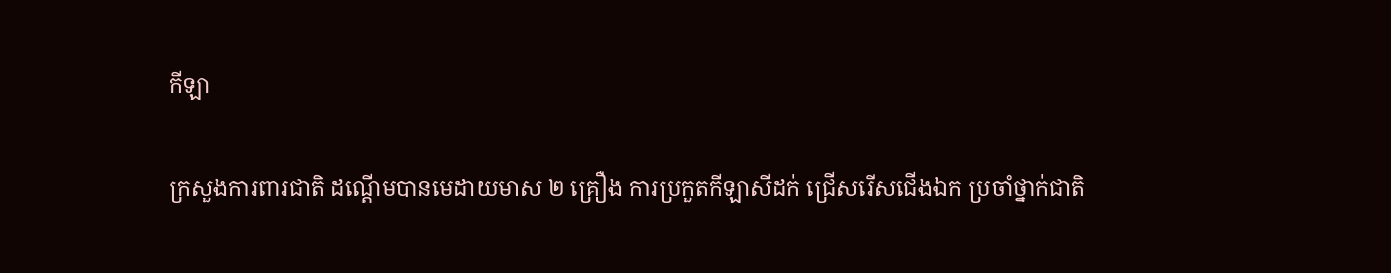កីឡា

ក្រសួងការពារជាតិ ដណ្តើមបានមេដាយមាស ២ គ្រឿង ការប្រកួតកីឡាសីដក់ ជ្រើសរើសជើងឯក ប្រចាំថ្នាក់ជាតិ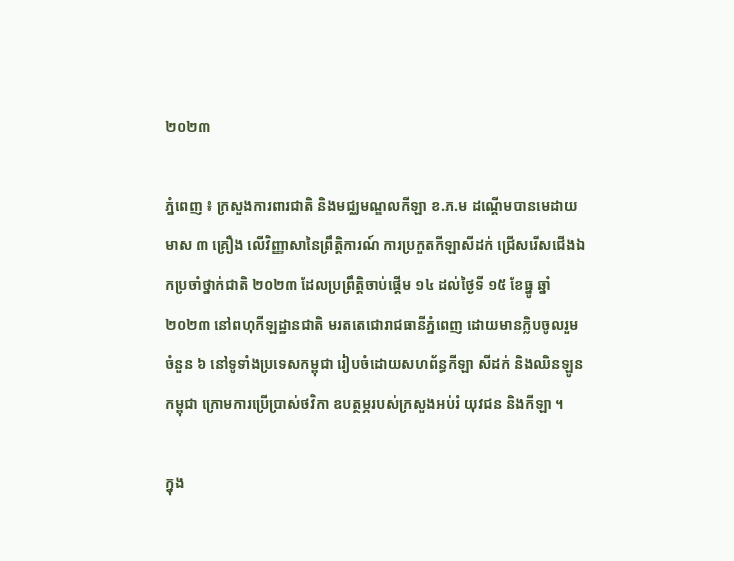២០២៣

ភ្នំពេញ ៖ ក្រសួងការពារជាតិ និងមជ្ឈមណ្ឌលកីឡា ខ.ភ.ម ដណ្តើមបានមេដាយមាស ៣ គ្រឿង លើវិញ្ញាសានៃព្រឹត្តិការណ៍ ការប្រកួតកីឡាសីដក់ ជ្រើសរើសជើងឯកប្រចាំថ្នាក់ជាតិ ២០២៣ ដែលប្រព្រឹត្តិចាប់ផ្តើម ១៤ ដល់ថ្ងៃទី ១៥ ខែធ្នូ ឆ្នាំ២០២៣ នៅពហុកីឡដ្ឋានជាតិ មរតតេជោរាជធានីភ្នំពេញ ដោយមានក្លិបចូលរួមចំនួន ៦ នៅទូទាំងប្រទេសកម្ពុជា រៀបចំដោយសហព័ន្ធកីឡា សីដក់ និងឈិនឡូនកម្ពុជា ក្រោមការប្រើប្រាស់ថវិកា ឧបត្ថម្ភរបស់ក្រសួងអប់រំ យុវជន និងកីឡា ។

ក្នុង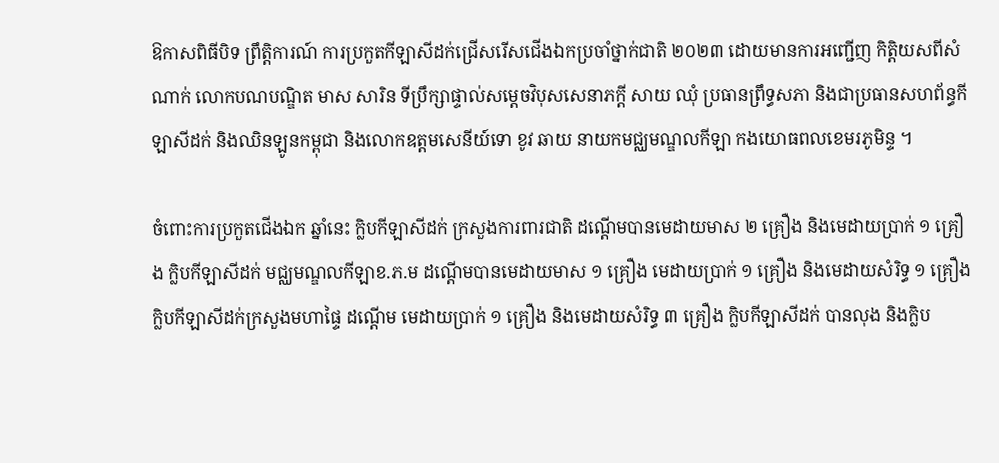ឱកាសពិធីបិទ ព្រឹត្តិការណ៍ ការប្រកួតកីឡាសីដក់ជ្រើសរើសជើងឯកប្រចាំថ្នាក់ជាតិ ២០២៣ ដោយមានការអញ្ជើញ កិត្តិយសពីសំណាក់ លោកបណបណ្ឌិត មាស សារិន ទីប្រឹក្សាផ្ទាល់សម្តេចវិបុសសេនាភក្តី សាយ ឈុំ ប្រធានព្រឹទ្ធសភា និងជាប្រធានសហព័ន្ធកីឡាសីដក់ និងឈិនឡូនកម្ពុជា និងលោកឧត្តមសេនីយ៍ទោ ខូវ ឆាយ នាយកមជ្ឈមណ្ឌលកីឡា កងយោធពលខេមរភូមិន្ទ ។

ចំពោះការប្រកួតជើងឯក ឆ្នាំនេះ ក្លិបកីឡាសីដក់ ក្រសួងការពារជាតិ ដណ្តើមបានមេដាយមាស ២ គ្រឿង និងមេដាយប្រាក់ ១ គ្រឿង ក្លិបកីឡាសីដក់ មជ្ឈមណ្ឌលកីឡាខ.ភ.ម ដណ្តើមបានមេដាយមាស ១ គ្រឿង មេដាយប្រាក់ ១ គ្រឿង និងមេដាយសំរិទ្ធ ១ គ្រឿង ក្លិបកីឡាសីដក់ក្រសួងមហាផ្ទៃ ដណ្តើម មេដាយប្រាក់ ១ គ្រឿង និងមេដាយសំរិទ្ធ ៣ គ្រឿង ក្លិបកីឡាសីដក់ បានលុង និងក្លិប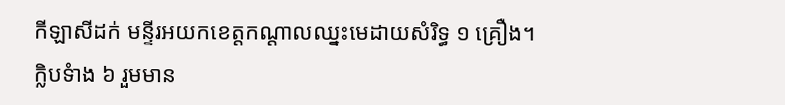កីឡាសីដក់ មន្ទីរអយកខេត្តកណ្តាលឈ្នះមេដាយសំរិទ្ធ ១ គ្រឿង។
ក្លិបទំាង ៦ រួមមាន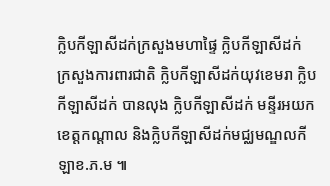ក្លិបកីឡាសីដក់ក្រសួងមហាផ្ទៃ ក្លិបកីឡាសីដក់ ក្រសួងការពារជាតិ ក្លិបកីឡាសីដក់យុវខេមរា ក្លិបកីឡាសីដក់ បានលុង ក្លិបកីឡាសីដក់ មន្ទីរអយកខេត្តកណ្តាល និងក្លិបកីឡាសីដក់មជ្ឈមណ្ឌលកីឡាខ.ភ.ម ៕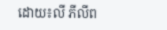ដោយ៖លី ភីលីព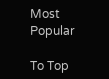Most Popular

To Top